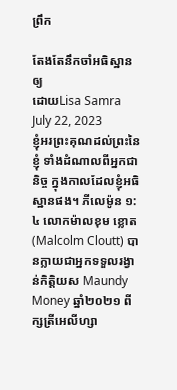ព្រឹក

តែងតែនឹកចាំអធិស្ឋានឲ្យ
ដោយLisa Samra
July 22, 2023
ខ្ញុំអរព្រះគុណដល់ព្រះនៃខ្ញុំ ទាំងដំណាលពីអ្នកជានិច្ច ក្នុងកាលដែលខ្ញុំអធិស្ឋានផង។ ភីលេម៉ូន ១:៤ លោកម៉ាលខុម ខ្លោត(Malcolm Cloutt) បានក្លាយជាអ្នកទទួលរង្វាន់កិត្តិយស Maundy Money ឆ្នាំ២០២១ ពីក្សត្រីអេលីហ្សា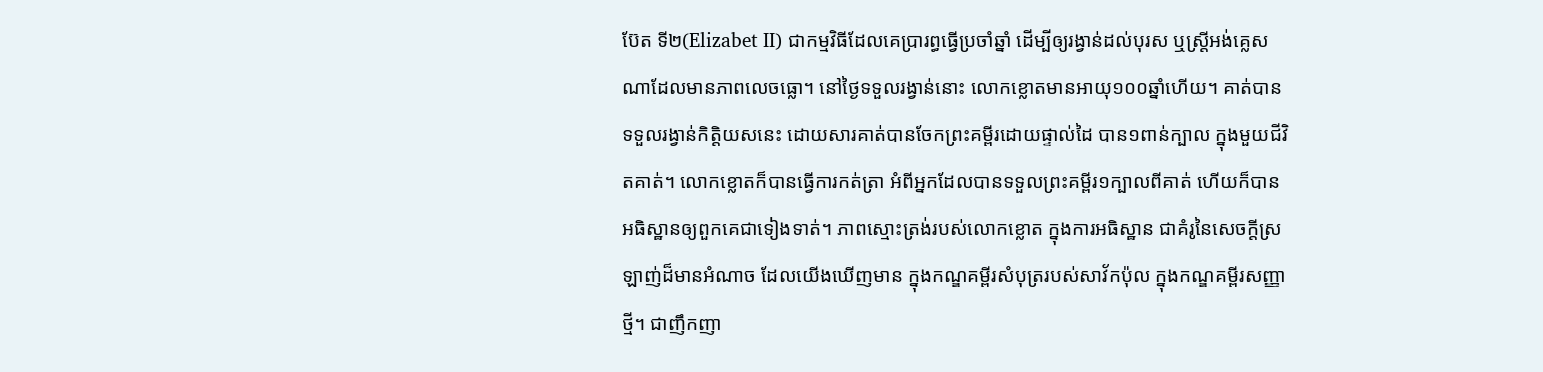ប៊ែត ទី២(Elizabet II) ជាកម្មវិធីដែលគេប្រារព្ធធ្វើប្រចាំឆ្នាំ ដើម្បីឲ្យរង្វាន់ដល់បុរស ឬស្រ្តីអង់គ្លេសណាដែលមានភាពលេចធ្លោ។ នៅថ្ងៃទទួលរង្វាន់នោះ លោកខ្លោតមានអាយុ១០០ឆ្នាំហើយ។ គាត់បានទទួលរង្វាន់កិត្តិយសនេះ ដោយសារគាត់បានចែកព្រះគម្ពីរដោយផ្ទាល់ដៃ បាន១ពាន់ក្បាល ក្នុងមួយជីវិតគាត់។ លោកខ្លោតក៏បានធ្វើការកត់ត្រា អំពីអ្នកដែលបានទទួលព្រះគម្ពីរ១ក្បាលពីគាត់ ហើយក៏បានអធិស្ឋានឲ្យពួកគេជាទៀងទាត់។ ភាពស្មោះត្រង់របស់លោកខ្លោត ក្នុងការអធិស្ឋាន ជាគំរូនៃសេចក្តីស្រឡាញ់ដ៏មានអំណាច ដែលយើងឃើញមាន ក្នុងកណ្ឌគម្ពីរសំបុត្ររបស់សាវ័កប៉ុល ក្នុងកណ្ឌគម្ពីរសញ្ញាថ្មី។ ជាញឹកញា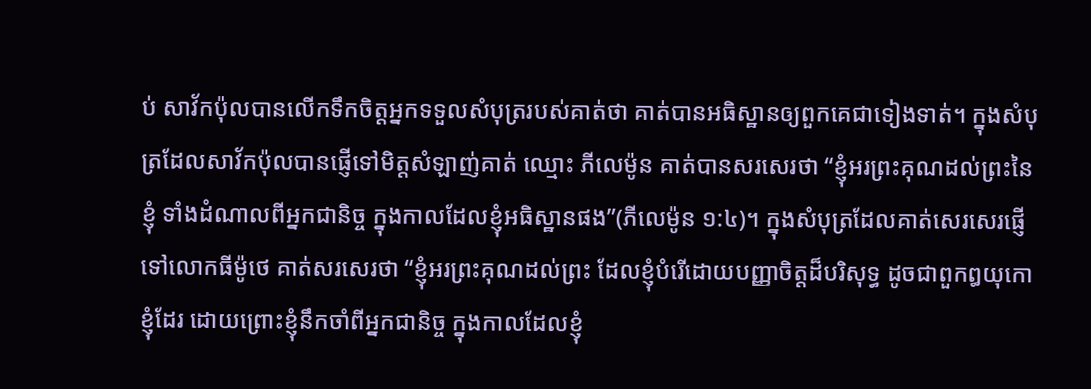ប់ សាវ័កប៉ុលបានលើកទឹកចិត្តអ្នកទទួលសំបុត្ររបស់គាត់ថា គាត់បានអធិស្ឋានឲ្យពួកគេជាទៀងទាត់។ ក្នុងសំបុត្រដែលសាវ័កប៉ុលបានផ្ញើទៅមិត្តសំឡាញ់គាត់ ឈ្មោះ ភីលេម៉ូន គាត់បានសរសេរថា “ខ្ញុំអរព្រះគុណដល់ព្រះនៃខ្ញុំ ទាំងដំណាលពីអ្នកជានិច្ច ក្នុងកាលដែលខ្ញុំអធិស្ឋានផង”(ភីលេម៉ូន ១:៤)។ ក្នុងសំបុត្រដែលគាត់សេរសេរផ្ញើទៅលោកធីម៉ូថេ គាត់សរសេរថា “ខ្ញុំអរព្រះគុណដល់ព្រះ ដែលខ្ញុំបំរើដោយបញ្ញាចិត្តដ៏បរិសុទ្ធ ដូចជាពួកឰយុកោខ្ញុំដែរ ដោយព្រោះខ្ញុំនឹកចាំពីអ្នកជានិច្ច ក្នុងកាលដែលខ្ញុំ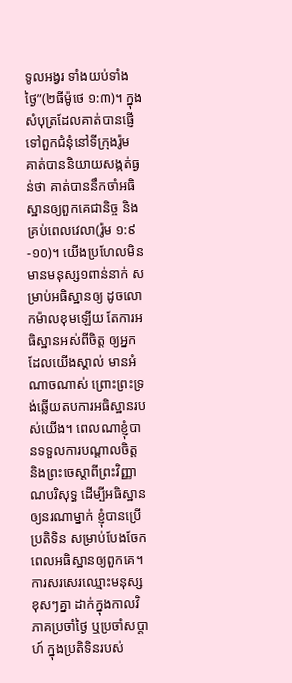ទូលអង្វរ ទាំងយប់ទាំងថ្ងៃ”(២ធីម៉ូថេ ១:៣)។ ក្នុងសំបុត្រដែលគាត់បានផ្ញើទៅពួកជំនុំនៅទីក្រុងរ៉ូម គាត់បាននិយាយសង្កត់ធ្ងន់ថា គាត់បាននឹកចាំអធិស្ឋានឲ្យពួកគេជានិច្ច និងគ្រប់ពេលវេលា(រ៉ូម ១:៩-១០)។ យើងប្រហែលមិនមានមនុស្ស១ពាន់នាក់ សម្រាប់អធិស្ឋានឲ្យ ដូចលោកម៉ាលខុមឡើយ តែការអធិស្ឋានអស់ពីចិត្ត ឲ្យអ្នកដែលយើងស្គាល់ មានអំណាចណាស់ ព្រោះព្រះទ្រង់ឆ្លើយតបការអធិស្ឋានរបស់យើង។ ពេលណាខ្ញុំបានទទួលការបណ្តាលចិត្ត និងព្រះចេស្តាពីព្រះវិញ្ញាណបរិសុទ្ធ ដើម្បីអធិស្ឋានឲ្យនរណាម្នាក់ ខ្ញុំបានប្រើប្រតិទិន សម្រាប់បែងចែកពេលអធិស្ឋានឲ្យពួកគេ។ ការសរសេរឈ្មោះមនុស្សខុសៗគ្នា ដាក់ក្នុងកាលវិភាគប្រចាំថ្ងៃ ឬប្រចាំសប្តាហ៍ ក្នុងប្រតិទិនរបស់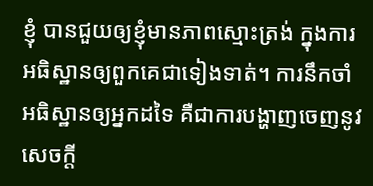ខ្ញុំ បានជួយឲ្យខ្ញុំមានភាពស្មោះត្រង់ ក្នុងការអធិស្ឋានឲ្យពួកគេជាទៀងទាត់។ ការនឹកចាំអធិស្ឋានឲ្យអ្នកដទៃ គឺជាការបង្ហាញចេញនូវសេចក្តី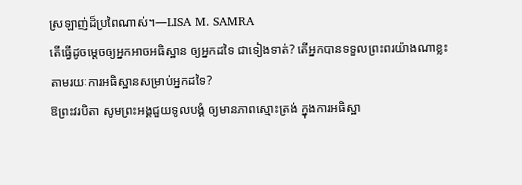ស្រឡាញ់ដ៏ប្រពៃណាស់។—LISA M. SAMRA
តើធ្វើដូចម្តេចឲ្យអ្នកអាចអធិស្ឋាន ឲ្យអ្នកដទៃ ជាទៀងទាត់? តើអ្នកបានទទួលព្រះពរយ៉ាងណាខ្លះ តាមរយៈការអធិស្ឋានសម្រាប់អ្នកដទៃ?
ឱព្រះវរបិតា សូមព្រះអង្គជួយទូលបង្គំ ឲ្យមានភាពស្មោះត្រង់ ក្នុងការអធិស្ឋា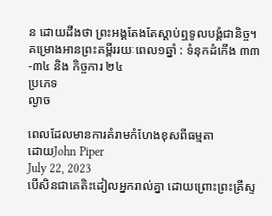ន ដោយដឹងថា ព្រះអង្គតែងតែស្តាប់ឮទូលបង្គំជានិច្ច។
គម្រោងអានព្រះគម្ពីររយៈពេល១ឆ្នាំ : ទំនុកដំកើង ៣៣-៣៤ និង កិច្ចការ ២៤
ប្រភេទ
ល្ងាច

ពេលដែលមានការគំរាមកំហែងខុសពីធម្មតា
ដោយJohn Piper
July 22, 2023
បើសិនជាគេតិះដៀលអ្នករាល់គ្នា ដោយព្រោះព្រះគ្រីស្ទ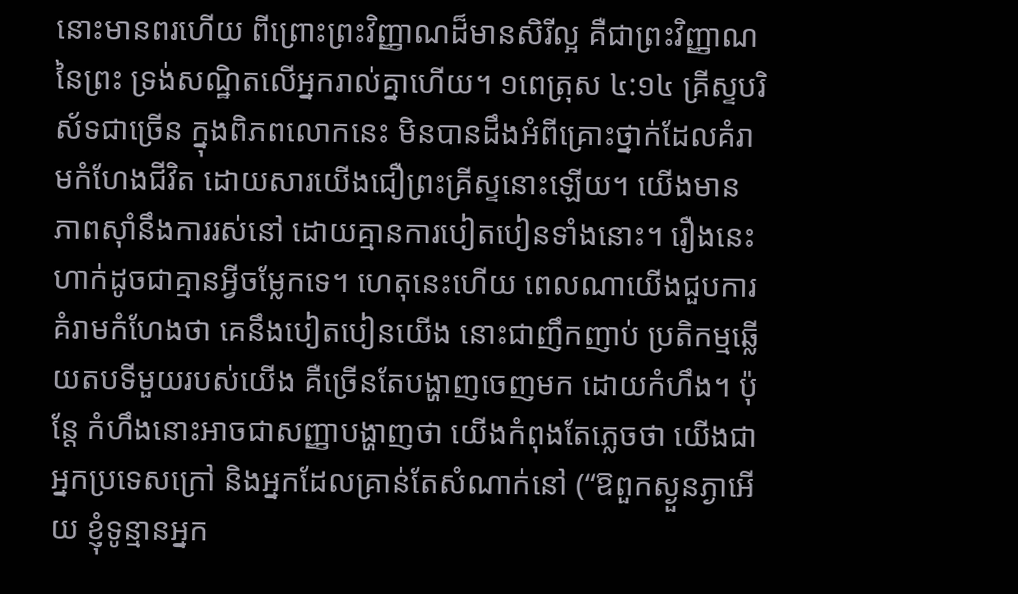នោះមានពរហើយ ពីព្រោះព្រះវិញ្ញាណដ៏មានសិរីល្អ គឺជាព្រះវិញ្ញាណនៃព្រះ ទ្រង់សណ្ឋិតលើអ្នករាល់គ្នាហើយ។ ១ពេត្រុស ៤:១៤ គ្រីស្ទបរិស័ទជាច្រើន ក្នុងពិភពលោកនេះ មិនបានដឹងអំពីគ្រោះថ្នាក់ដែលគំរាមកំហែងជីវិត ដោយសារយើងជឿព្រះគ្រីស្ទនោះឡើយ។ យើងមានភាពស៊ាំនឹងការរស់នៅ ដោយគ្មានការបៀតបៀនទាំងនោះ។ រឿងនេះហាក់ដូចជាគ្មានអ្វីចម្លែកទេ។ ហេតុនេះហើយ ពេលណាយើងជួបការគំរាមកំហែងថា គេនឹងបៀតបៀនយើង នោះជាញឹកញាប់ ប្រតិកម្មឆ្លើយតបទីមួយរបស់យើង គឺច្រើនតែបង្ហាញចេញមក ដោយកំហឹង។ ប៉ុន្តែ កំហឹងនោះអាចជាសញ្ញាបង្ហាញថា យើងកំពុងតែភ្លេចថា យើងជាអ្នកប្រទេសក្រៅ និងអ្នកដែលគ្រាន់តែសំណាក់នៅ (“ឱពួកស្ងួនភ្ងាអើយ ខ្ញុំទូន្មានអ្នក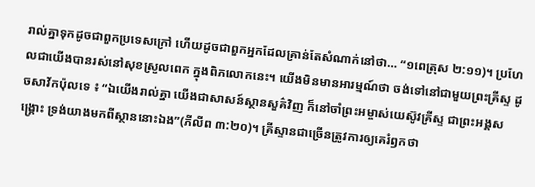រាល់គ្នាទុកដូចជាពួកប្រទេសក្រៅ ហើយដូចជាពួកអ្នកដែលគ្រាន់តែសំណាក់នៅថា… “១ពេត្រុស ២:១១)។ ប្រហែលជាយើងបានរស់នៅសុខស្រួលពេក ក្នុងពិភលោកនេះ។ យើងមិនមានអារម្មណ៍ថា ចង់ទៅនៅជាមួយព្រះគ្រីស្ទ ដូចសាវ័កប៉ុលទេ ៖ “ឯយើងរាល់គ្នា យើងជាសាសន៍ស្ថានសួគ៌វិញ ក៏នៅចាំព្រះអម្ចាស់យេស៊ូវគ្រីស្ទ ជាព្រះអង្គសង្គ្រោះ ទ្រង់យាងមកពីស្ថាននោះឯង”(ភីលីព ៣:២០)។ គ្រីស្ទានជាច្រើនត្រូវការឲ្យគេរំឭកថា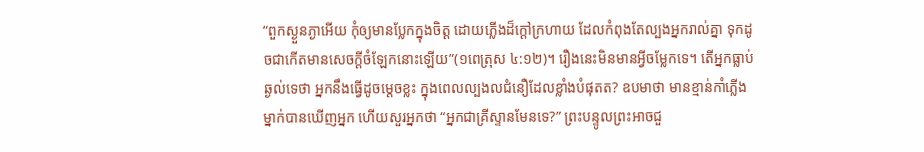“ពួកស្ងួនភ្ងាអើយ កុំឲ្យមានប្លែកក្នុងចិត្ត ដោយភ្លើងដ៏ក្តៅក្រហាយ ដែលកំពុងតែល្បងអ្នករាល់គ្នា ទុកដូចជាកើតមានសេចក្តីចំឡែកនោះឡើយ”(១ពេត្រុស ៤:១២)។ រឿងនេះមិនមានអ្វីចម្លែកទេ។ តើអ្នកធ្លាប់ឆ្ងល់ទេថា អ្នកនឹងធ្វើដូចម្តេចខ្លះ ក្នុងពេលល្បងលជំនឿដែលខ្លាំងបំផុតត? ឧបមាថា មានខ្មាន់កាំភ្លើងម្នាក់បានឃើញអ្នក ហើយសួរអ្នកថា “អ្នកជាគ្រីស្ទានមែនទេ?” ព្រះបន្ទូលព្រះអាចជួ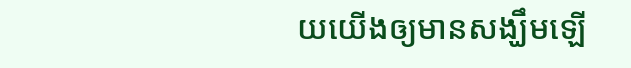យយើងឲ្យមានសង្ឃឹមឡើ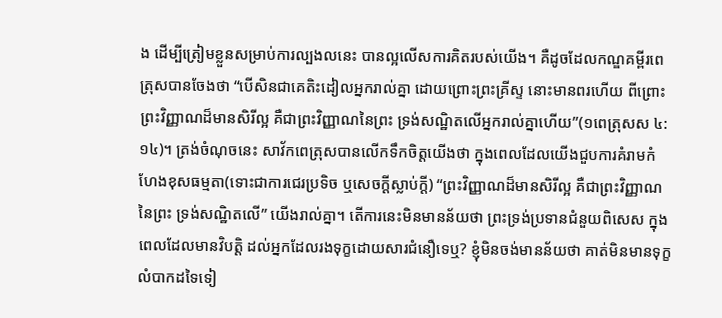ង ដើម្បីត្រៀមខ្លួនសម្រាប់ការល្បងលនេះ បានល្អលើសការគិតរបស់យើង។ គឺដូចដែលកណ្ឌគម្ពីរពេត្រុសបានចែងថា “បើសិនជាគេតិះដៀលអ្នករាល់គ្នា ដោយព្រោះព្រះគ្រីស្ទ នោះមានពរហើយ ពីព្រោះព្រះវិញ្ញាណដ៏មានសិរីល្អ គឺជាព្រះវិញ្ញាណនៃព្រះ ទ្រង់សណ្ឋិតលើអ្នករាល់គ្នាហើយ”(១ពេត្រុសស ៤:១៤)។ ត្រង់ចំណុចនេះ សាវ័កពេត្រុសបានលើកទឹកចិត្តយើងថា ក្នុងពេលដែលយើងជួបការគំរាមកំហែងខុសធម្មតា(ទោះជាការជេរប្រទិច ឬសេចក្តីស្លាប់ក្តី) “ព្រះវិញ្ញាណដ៏មានសិរីល្អ គឺជាព្រះវិញ្ញាណនៃព្រះ ទ្រង់សណ្ឋិតលើ” យើងរាល់គ្នា។ តើការនេះមិនមានន័យថា ព្រះទ្រង់ប្រទានជំនួយពិសេស ក្នុងពេលដែលមានវិបត្តិ ដល់អ្នកដែលរងទុក្ខដោយសារជំនឿទេឬ? ខ្ញុំមិនចង់មានន័យថា គាត់មិនមានទុក្ខលំបាកដទៃទៀ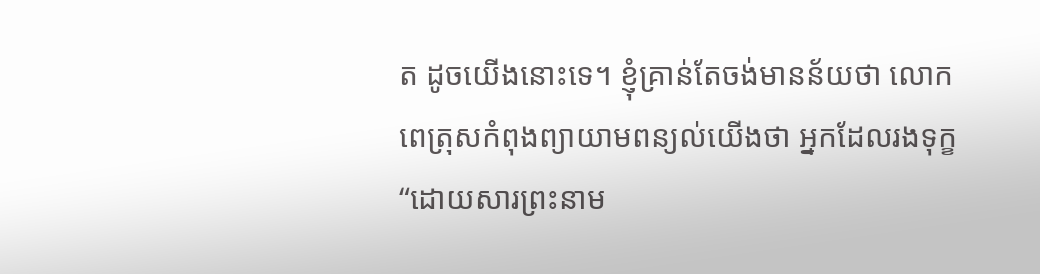ត ដូចយើងនោះទេ។ ខ្ញុំគ្រាន់តែចង់មានន័យថា លោកពេត្រុសកំពុងព្យាយាមពន្យល់យើងថា អ្នកដែលរងទុក្ខ “ដោយសារព្រះនាម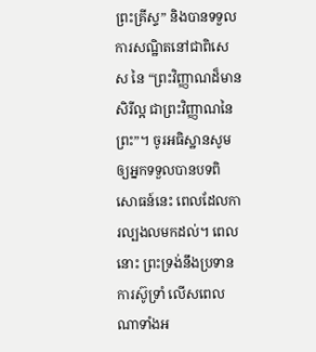ព្រះគ្រីស្ទ” និងបានទទួលការសណ្ឋិតនៅជាពិសេស នៃ “ព្រះវិញ្ញាណដ៏មានសិរីល្អ ជាព្រះវិញ្ញាណនៃព្រះ”។ ចូរអធិស្ឋានសូមឲ្យអ្នកទទួលបានបទពិសោធន៍នេះ ពេលដែលការល្បងលមកដល់។ ពេលនោះ ព្រះទ្រង់នឹងប្រទានការស៊ូទ្រាំ លើសពេលណាទាំងអ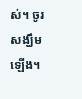ស់។ ចូរសង្ឃឹមឡើង។